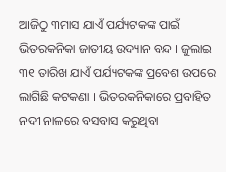ଆଜିଠୁ ୩ମାସ ଯାଏଁ ପର୍ଯ୍ୟଟକଙ୍କ ପାଇଁ ଭିତରକନିକା ଜାତୀୟ ଉଦ୍ୟାନ ବନ୍ଦ । ଜୁଲାଇ ୩୧ ତାରିଖ ଯାଏଁ ପର୍ଯ୍ୟଟକଙ୍କ ପ୍ରବେଶ ଉପରେ ଲାଗିଛି କଟକଣା । ଭିତରକନିକାରେ ପ୍ରବାହିତ ନଦୀ ନାଳରେ ବସବାସ କରୁଥିବା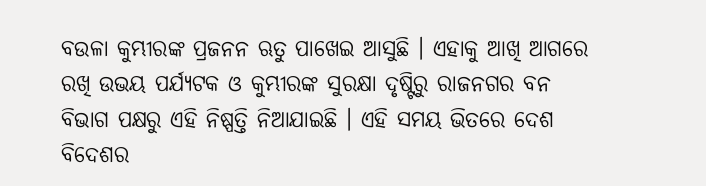ବଉଳା କୁମ୍ଭୀରଙ୍କ ପ୍ରଜନନ ଋତୁ ପାଖେଇ ଆସୁଛି । ଏହାକୁ ଆଖି ଆଗରେ ରଖି ଉଭୟ ପର୍ଯ୍ୟଟକ ଓ କୁମ୍ଭୀରଙ୍କ ସୁରକ୍ଷା ଦୃଷ୍ଟିରୁ ରାଜନଗର ବନ ବିଭାଗ ପକ୍ଷରୁ ଏହି ନିଷ୍ପତ୍ତି ନିଆଯାଇଛି । ଏହି ସମୟ ଭିତରେ ଦେଶ ବିଦେଶର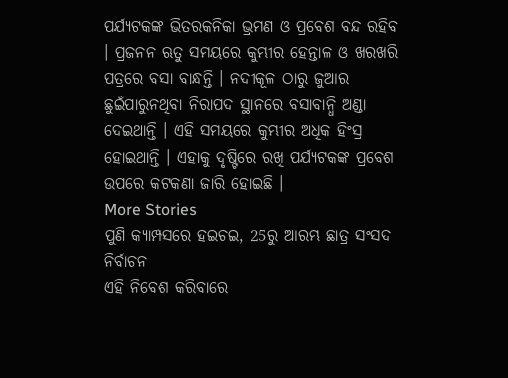ପର୍ଯ୍ୟଟକଙ୍କ ଭିତରକନିକା ଭ୍ରମଣ ଓ ପ୍ରବେଶ ବନ୍ଦ ରହିବ । ପ୍ରଜନନ ଋତୁ ସମୟରେ କୁମ୍ଭୀର ହେନ୍ତାଳ ଓ ଖରଖରି ପତ୍ରରେ ବସା ବାନ୍ଧନ୍ତି । ନଦୀକୂଳ ଠାରୁ ଜୁଆର ଛୁଇଁପାରୁନଥିବା ନିରାପଦ ସ୍ଥାନରେ ବସାବାନ୍ଧି ଅଣ୍ଡା ଦେଇଥାନ୍ତି । ଏହି ସମୟରେ କୁମ୍ଭୀର ଅଧିକ ହିଂସ୍ର ହୋଇଥାନ୍ତି । ଏହାକୁ ଦୃଷ୍ଟିରେ ରଖି ପର୍ଯ୍ୟଟକଙ୍କ ପ୍ରବେଶ ଉପରେ କଟକଣା ଜାରି ହୋଇଛି ।
More Stories
ପୁଣି କ୍ୟାମ୍ପସରେ ହଇଚଇ, 25ରୁ ଆରମ୍ଭ ଛାତ୍ର ସଂସଦ ନିର୍ବାଚନ
ଏହି ନିବେଶ କରିବାରେ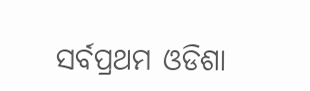ସର୍ବପ୍ରଥମ ଓଡିଶା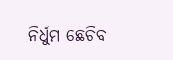ନିର୍ଧୁମ ଛେଚିବ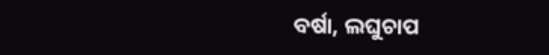ବର୍ଷା, ଲଘୁଚାପ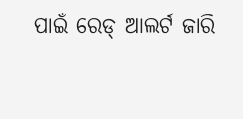ପାଇଁ ରେଡ୍ ଆଲର୍ଟ ଜାରି